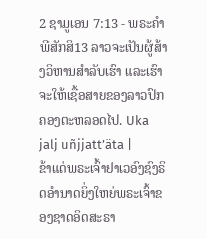2 ຊາມູເອນ 7:13 - ພຣະຄຳພີສັກສິ13 ລາວຈະເປັນຜູ້ສ້າງວິຫານສຳລັບເຮົາ ແລະເຮົາຈະໃຫ້ເຊື້ອສາຍຂອງລາວປົກຄອງຕະຫລອດໄປ. Uka jalj uñjjattʼäta |
ຂ້າແດ່ພຣະເຈົ້າຢາເວອົງຊົງຣິດອຳນາດຍິ່ງໃຫຍ່ພຣະເຈົ້າຂອງຊາດອິດສະຣາ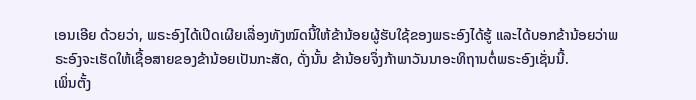ເອນເອີຍ ດ້ວຍວ່າ, ພຣະອົງໄດ້ເປີດເຜີຍເລື່ອງທັງໝົດນີ້ໃຫ້ຂ້ານ້ອຍຜູ້ຮັບໃຊ້ຂອງພຣະອົງໄດ້ຮູ້ ແລະໄດ້ບອກຂ້ານ້ອຍວ່າພຣະອົງຈະເຮັດໃຫ້ເຊື້ອສາຍຂອງຂ້ານ້ອຍເປັນກະສັດ, ດັ່ງນັ້ນ ຂ້ານ້ອຍຈຶ່ງກ້າພາວັນນາອະທິຖານຕໍ່ພຣະອົງເຊັ່ນນີ້.
ເພິ່ນຕັ້ງ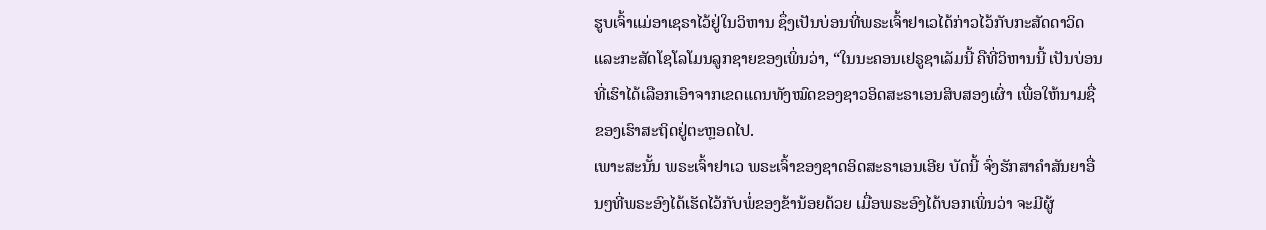ຮູບເຈົ້າແມ່ອາເຊຣາໄວ້ຢູ່ໃນວິຫານ ຊຶ່ງເປັນບ່ອນທີ່ພຣະເຈົ້າຢາເວໄດ້ກ່າວໄວ້ກັບກະສັດດາວິດ ແລະກະສັດໂຊໂລໂມນລູກຊາຍຂອງເພິ່ນວ່າ, “ໃນນະຄອນເຢຣູຊາເລັມນີ້ ຄືທີ່ວິຫານນີ້ ເປັນບ່ອນທີ່ເຮົາໄດ້ເລືອກເອົາຈາກເຂດແດນທັງໝົດຂອງຊາວອິດສະຣາເອນສິບສອງເຜົ່າ ເພື່ອໃຫ້ນາມຊື່ຂອງເຮົາສະຖິດຢູ່ຕະຫຼອດໄປ.
ເພາະສະນັ້ນ ພຣະເຈົ້າຢາເວ ພຣະເຈົ້າຂອງຊາດອິດສະຣາເອນເອີຍ ບັດນີ້ ຈົ່ງຮັກສາຄຳສັນຍາອື່ນໆທີ່ພຣະອົງໄດ້ເຮັດໄວ້ກັບພໍ່ຂອງຂ້ານ້ອຍດ້ວຍ ເມື່ອພຣະອົງໄດ້ບອກເພິ່ນວ່າ ຈະມີຜູ້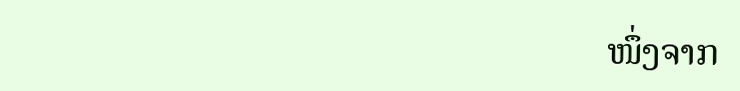ໜຶ່ງຈາກ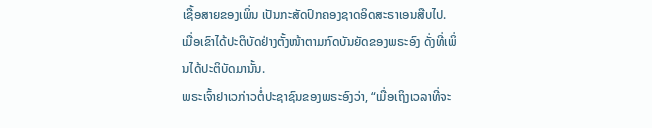ເຊື້ອສາຍຂອງເພິ່ນ ເປັນກະສັດປົກຄອງຊາດອິດສະຣາເອນສືບໄປ. ເມື່ອເຂົາໄດ້ປະຕິບັດຢ່າງຕັ້ງໜ້າຕາມກົດບັນຍັດຂອງພຣະອົງ ດັ່ງທີ່ເພິ່ນໄດ້ປະຕິບັດມານັ້ນ.
ພຣະເຈົ້າຢາເວກ່າວຕໍ່ປະຊາຊົນຂອງພຣະອົງວ່າ, “ເມື່ອເຖິງເວລາທີ່ຈະ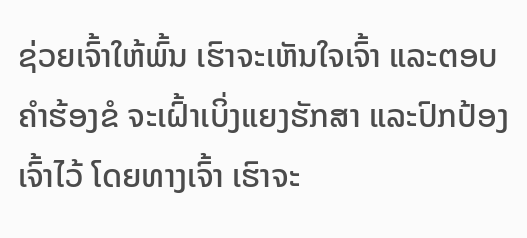ຊ່ວຍເຈົ້າໃຫ້ພົ້ນ ເຮົາຈະເຫັນໃຈເຈົ້າ ແລະຕອບຄຳຮ້ອງຂໍ ຈະເຝົ້າເບິ່ງແຍງຮັກສາ ແລະປົກປ້ອງເຈົ້າໄວ້ ໂດຍທາງເຈົ້າ ເຮົາຈະ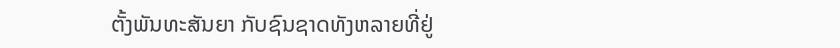ຕັ້ງພັນທະສັນຍາ ກັບຊົນຊາດທັງຫລາຍທີ່ຢູ່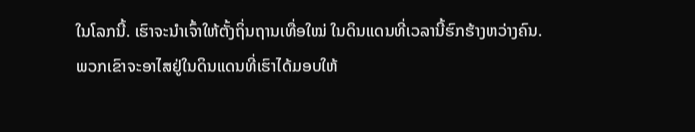ໃນໂລກນີ້. ເຮົາຈະນຳເຈົ້າໃຫ້ຕັ້ງຖິ່ນຖານເທື່ອໃໝ່ ໃນດິນແດນທີ່ເວລານີ້ຮົກຮ້າງຫວ່າງຄົນ.
ພວກເຂົາຈະອາໄສຢູ່ໃນດິນແດນທີ່ເຮົາໄດ້ມອບໃຫ້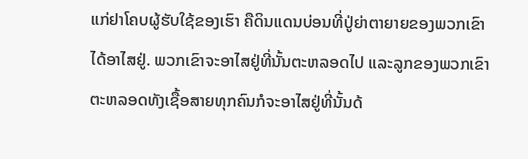ແກ່ຢາໂຄບຜູ້ຮັບໃຊ້ຂອງເຮົາ ຄືດິນແດນບ່ອນທີ່ປູ່ຍ່າຕາຍາຍຂອງພວກເຂົາໄດ້ອາໄສຢູ່. ພວກເຂົາຈະອາໄສຢູ່ທີ່ນັ້ນຕະຫລອດໄປ ແລະລູກຂອງພວກເຂົາຕະຫລອດທັງເຊື້ອສາຍທຸກຄົນກໍຈະອາໄສຢູ່ທີ່ນັ້ນດ້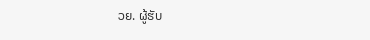ວຍ. ຜູ້ຮັບ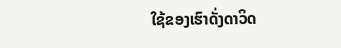ໃຊ້ຂອງເຮົາດັ່ງດາວິດ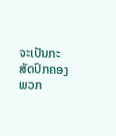ຈະເປັນກະສັດປົກຄອງພວກ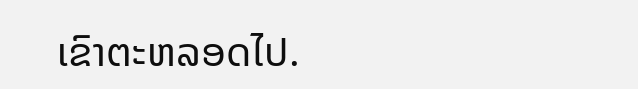ເຂົາຕະຫລອດໄປ.